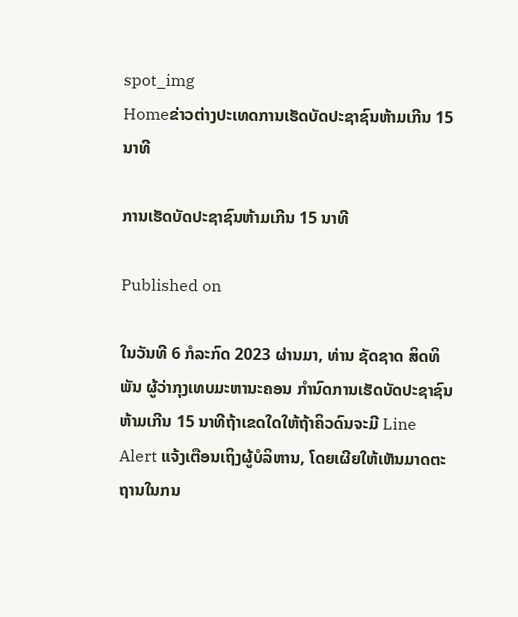spot_img
Homeຂ່າວຕ່າງປະເທດການເຮັດບັດປະຊາຊົນຫ້າມເກີນ 15 ນາທີ

ການເຮັດບັດປະຊາຊົນຫ້າມເກີນ 15 ນາທີ

Published on

ໃນວັນທີ 6 ກໍລະກົດ 2023 ຜ່ານມາ, ທ່ານ ຊັດຊາດ ສິດທິພັນ ຜູ້ວ່າກຸງເທບມະຫານະຄອນ ກຳນົດການເຮັດບັດປະຊາຊົນຫ້າມເກີນ 15 ນາທີຖ້າເຂດໃດໃຫ້ຖ້າຄິວດົນຈະມີ Line Alert ແຈ້ງເຕືອນເຖິງຜູ້ບໍລິຫານ, ໂດຍເຜີຍໃຫ້ເຫັນມາດຕະຖານໃນກນ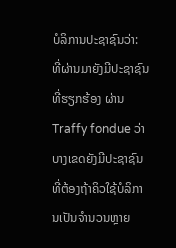ບໍລິການປະຊາຊົນວ່າ: ທີ່ຜ່ານມາຍັງມີປະຊາຊົນທີ່ຮຽກຮ້ອງ ຜ່ານ Traffy fondue ວ່າບາງເຂດຍັງມີປະຊາຊົນທີ່ຕ້ອງຖ້າຄິວໃຊ້ບໍລິການເປັນຈຳນວນຫຼາຍ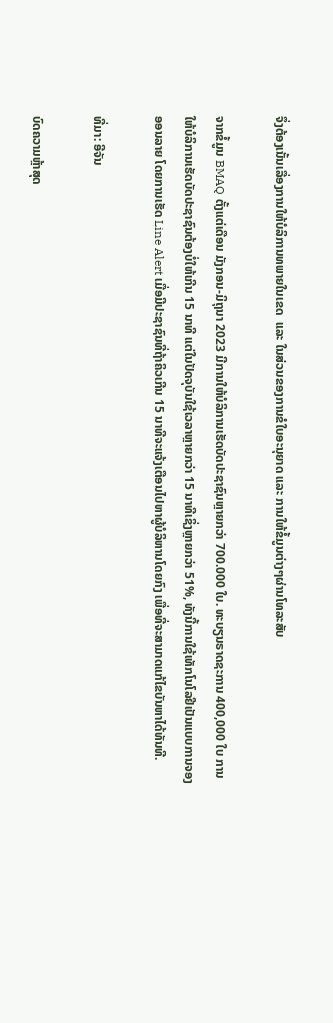ຈຶ່ງຕ້ອງເນັ້ນເລື່ອງການໃຫ້ບໍລິການທພາຍໃນເຂດ  ແລະ ໃນສ່ວນຂອງການຂໍໃບອະນຸຍາດ ແລະ ການໃຫ້ຂໍ້ມູນຕ່າງໆຜ່ານໂທລະສັບ

ຈາກຂໍ້ມູນ BMAQ ຕັ້ງແຕ່ເດືອນ ມັງກອນ-ມິຖຸນາ 2023 ມີການໃຫ້ບໍລິການເຮັດບັດປະຊາຊົນຫຼາຍກວ່າ 700.000 ໃບ. ທະບຽນຣາດຊະການ 400,000 ໃບ ການໃຫ້ບໍລິການເຮັດບັດປະຊາຊົນຕ້ອງບໍ່ໃຫ້ເກີນ 15 ນາທີ ແຕ່ໃນປັດຈຸບັນໃຊ້ເວລາຫຼາຍກວ່າ 15 ນາທີເຊິ່ງຫຼາຍກວ່າ 51%, ທັງນີ້ການໃຊ້ເທັກໂນໂລຢີເປັນແບບການຈອງອອນລາຍ ໂດຍການເຮັດ Line Alert ເມື່ອມີປະຊາຊົນທີ່ຖ້າຄິວເກີນ 15 ນາທີຈະແຈ້ງເຕືອນໄປຫາຜູ້ບໍລິຫານໂດຍກົງ ເພື່ອທີ່ຈະສາມາດແກ້ໄຂບັນຫາໄດ້ທັນທີ.

ທີ່ມາ: ອີຈັນ

ບົດຄວາມຫຼ້າສຸດ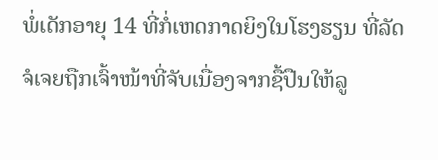ພໍ່ເດັກອາຍຸ 14 ທີ່ກໍ່ເຫດກາດຍິງໃນໂຮງຮຽນ ທີ່ລັດຈໍເຈຍຖືກເຈົ້າໜ້າທີ່ຈັບເນື່ອງຈາກຊື້ປືນໃຫ້ລູ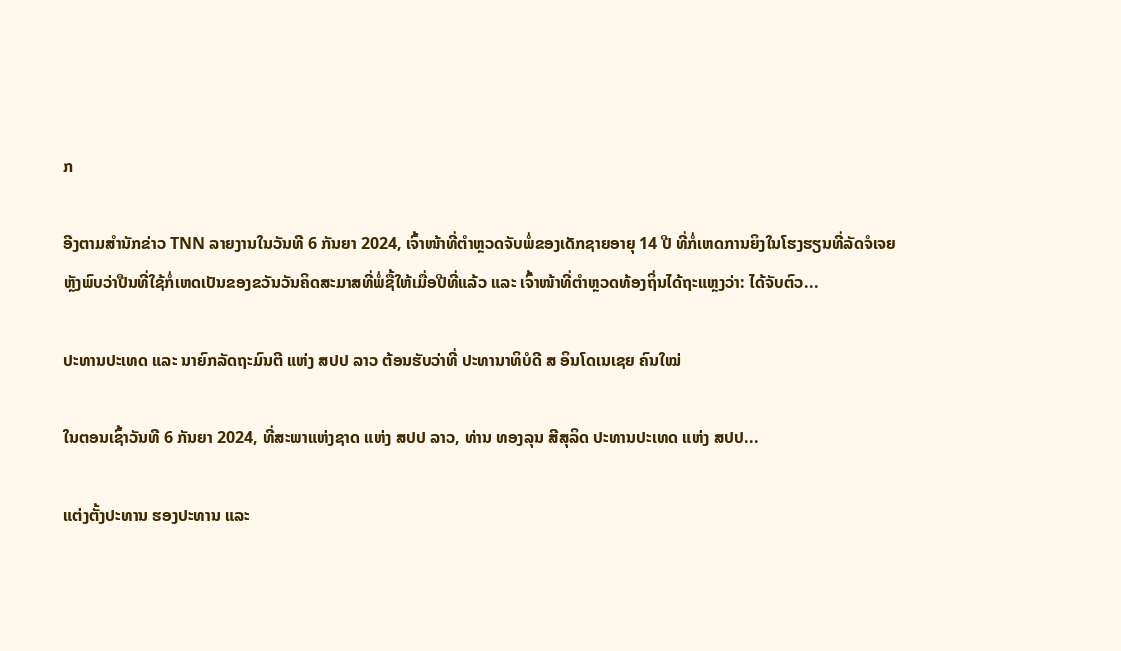ກ

ອີງຕາມສຳນັກຂ່າວ TNN ລາຍງານໃນວັນທີ 6 ກັນຍາ 2024, ເຈົ້າໜ້າທີ່ຕຳຫຼວດຈັບພໍ່ຂອງເດັກຊາຍອາຍຸ 14 ປີ ທີ່ກໍ່ເຫດການຍິງໃນໂຮງຮຽນທີ່ລັດຈໍເຈຍ ຫຼັງພົບວ່າປືນທີ່ໃຊ້ກໍ່ເຫດເປັນຂອງຂວັນວັນຄິດສະມາສທີ່ພໍ່ຊື້ໃຫ້ເມື່ອປີທີ່ແລ້ວ ແລະ ເຈົ້າໜ້າທີ່ຕຳຫຼວດທ້ອງຖິ່ນໄດ້ຖະແຫຼງວ່າ: ໄດ້ຈັບຕົວ...

ປະທານປະເທດ ແລະ ນາຍົກລັດຖະມົນຕີ ແຫ່ງ ສປປ ລາວ ຕ້ອນຮັບວ່າທີ່ ປະທານາທິບໍດີ ສ ອິນໂດເນເຊຍ ຄົນໃໝ່

ໃນຕອນເຊົ້າວັນທີ 6 ກັນຍາ 2024, ທີ່ສະພາແຫ່ງຊາດ ແຫ່ງ ສປປ ລາວ, ທ່ານ ທອງລຸນ ສີສຸລິດ ປະທານປະເທດ ແຫ່ງ ສປປ...

ແຕ່ງຕັ້ງປະທານ ຮອງປະທານ ແລະ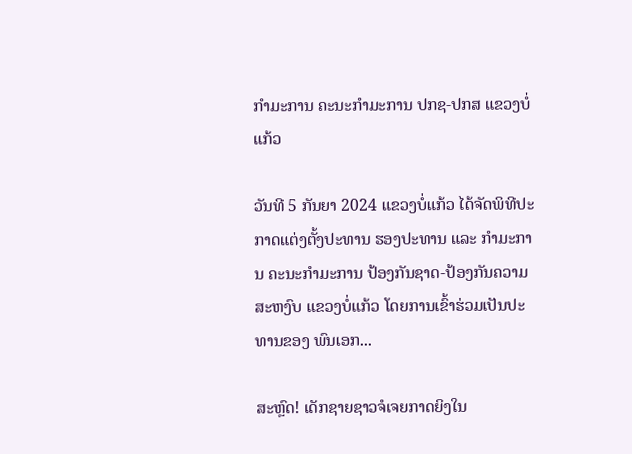ກຳມະການ ຄະນະກຳມະການ ປກຊ-ປກສ ແຂວງບໍ່ແກ້ວ

ວັນທີ 5 ກັນຍາ 2024 ແຂວງບໍ່ແກ້ວ ໄດ້ຈັດພິທີປະກາດແຕ່ງຕັ້ງປະທານ ຮອງປະທານ ແລະ ກຳມະການ ຄະນະກຳມະການ ປ້ອງກັນຊາດ-ປ້ອງກັນຄວາມສະຫງົບ ແຂວງບໍ່ແກ້ວ ໂດຍການເຂົ້າຮ່ວມເປັນປະທານຂອງ ພົນເອກ...

ສະຫຼົດ! ເດັກຊາຍຊາວຈໍເຈຍກາດຍິງໃນ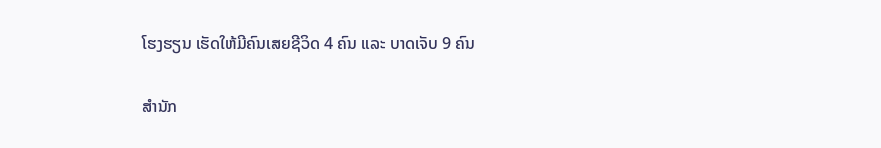ໂຮງຮຽນ ເຮັດໃຫ້ມີຄົນເສຍຊີວິດ 4 ຄົນ ແລະ ບາດເຈັບ 9 ຄົນ

ສຳນັກ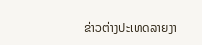ຂ່າວຕ່າງປະເທດລາຍງາ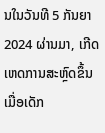ນໃນວັນທີ 5 ກັນຍາ 2024 ຜ່ານມາ, ເກີດເຫດການສະຫຼົດຂຶ້ນເມື່ອເດັກ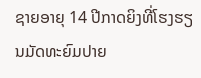ຊາຍອາຍຸ 14 ປີກາດຍິງທີ່ໂຮງຮຽນມັດທະຍົມປາຍ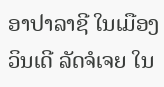ອາປາລາຊີ ໃນເມືອງວິນເດີ ລັດຈໍເຈຍ ໃນ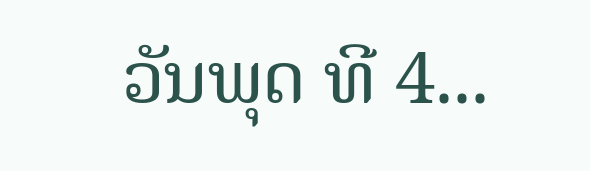ວັນພຸດ ທີ 4...